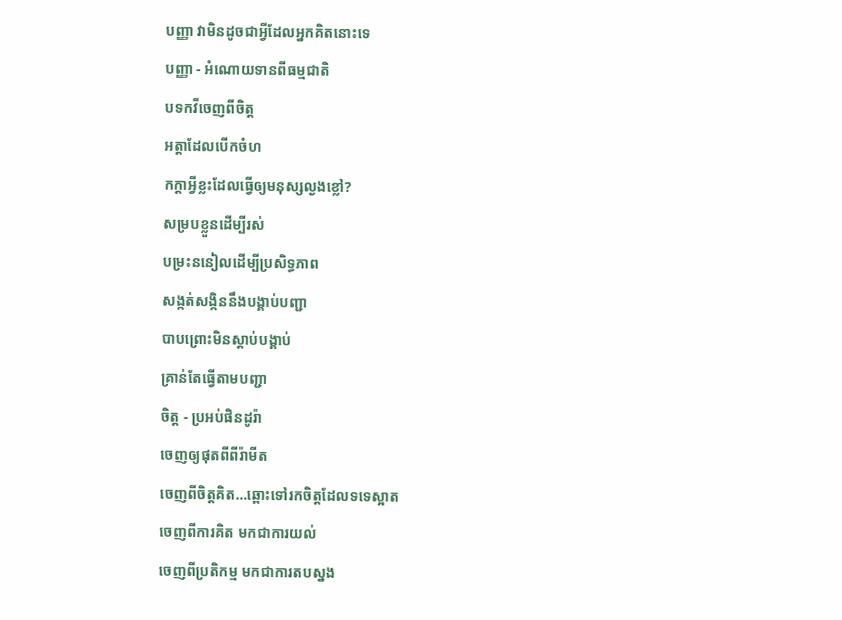បញ្ញា វាមិនដូចជាអ្វីដែលអ្នកគិតនោះទេ
បញ្ញា - អំណោយទានពីធម្មជាតិ
បទកវីចេញពីចិត្ត
អត្តាដែលបើកចំហ
កក្តាអ្វីខ្លះដែលធ្វើឲ្យមនុស្សល្ងងខ្លៅ?
សម្របខ្លួនដើម្បីរស់
បម្រះននៀលដើម្បីប្រសិទ្ធភាព
សង្កត់សង្កិននឹងបង្គាប់បញ្ជា
បាបព្រោះមិនស្តាប់បង្គាប់
គ្រាន់តែធ្វើតាមបញ្ជា
ចិត្ត - ប្រអប់ផិនដូរ៉ា
ចេញឲ្យផុតពីពីរ៉ាមីត
ចេញពីចិត្តគិត…ឆ្ពោះទៅរកចិត្តដែលទទេស្អាត
ចេញពីការគិត មកជាការយល់
ចេញពីប្រតិកម្ម មកជាការតបស្នង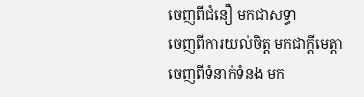ចេញពីជំនឿ មកជាសទ្ធា
ចេញពីការយល់ចិត្ត មកជាក្តីមេត្តា
ចេញពីទំនាក់ទំនង មក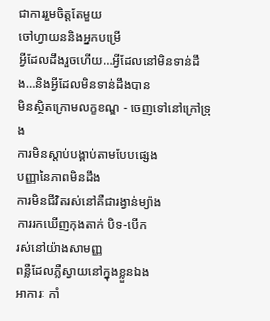ជាការរួមចិត្តតែមួយ
ចៅហ្វាយននិងអ្នកបម្រើ
អ្វីដែលដឹងរួចហើយ…អ្វីដែលនៅមិនទាន់ដឹង…និងអ្វីដែលមិនទាន់ដឹងបាន
មិនស្ថិតក្រោមលក្ខខណ្ឌ - ចេញទៅនៅក្រៅទ្រុង
ការមិនស្តាប់បង្គាប់តាមបែបផ្សេង
បញ្ញានៃភាពមិនដឹង
ការមិនជីវិតរស់នៅគឺជារង្វាន់ម្យ៉ាង
ការរកឃើញកុងតាក់ បិទ-បើក
រស់នៅយ៉ាងសាមញ្ញ
ពន្លឺដែលភ្លឺស្វាយនៅក្នុងខ្លួនឯង
អាការៈ កាំ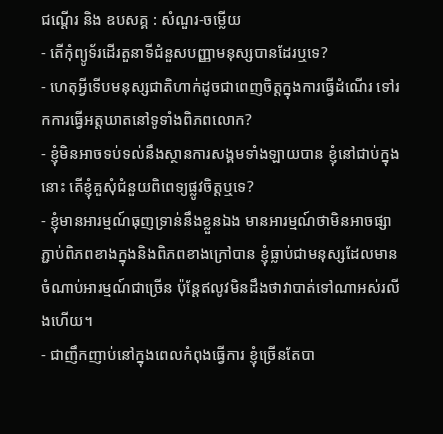ជណ្តើរ និង ឧបសគ្គ : សំណួរ-ចម្លើយ
- តើកុំព្យូទ័រដើរតួនាទីជំនួសបញ្ញាមនុស្សបានដែរឬទេ?
- ហេតុអ្វីទើបមនុស្សជាតិហាក់ដូចជាពេញចិត្តក្នុងការធ្វើដំណើរ ទៅរកការធ្វើអត្តឃាតនៅទូទាំងពិភពលោក?
- ខ្ញុំមិនអាចទប់ទល់នឹងស្ថានការសង្គមទាំងឡាយបាន ខ្ញុំនៅជាប់ក្នុងនោះ តើខ្ញុំគួសុំជំនួយពិពេទ្យផ្លូវចិត្តឬទេ?
- ខ្ញុំមានអារម្មណ៍ធុញទ្រាន់នឹងខ្លួនឯង មានអារម្មណ៍ថាមិនអាចផ្សាភ្ជាប់ពិភពខាងក្នុងនិងពិភពខាងក្រៅបាន ខ្ញុំធ្លាប់ជាមនុស្សដែលមានចំណាប់អារម្មណ៍ជាច្រើន ប៉ុន្តែឥលូវមិនដឹងថាវាបាត់ទៅណាអស់រលីងហើយ។
- ជាញឹកញាប់នៅក្នុងពេលកំពុងធ្វើការ ខ្ញុំច្រើនតែបា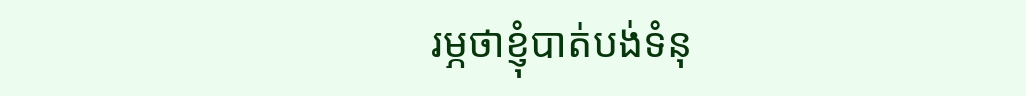រម្ភថាខ្ញុំបាត់បង់ទំនុ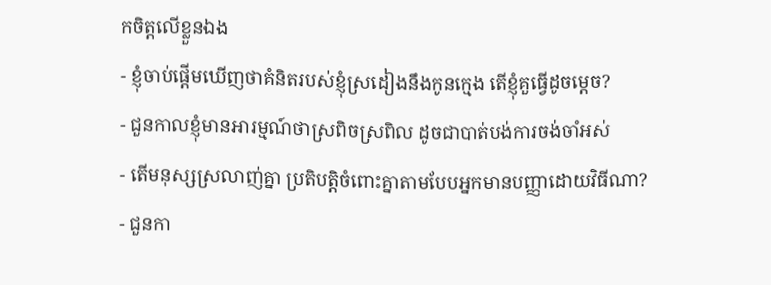កចិត្តលើខ្លួនឯង
- ខ្ញុំចាប់ផ្តើមឃើញថាគំនិតរបស់ខ្ញុំស្រដៀងនឹងកូនក្មេង តើខ្ញុំគួធ្វើដូចម្តេច?
- ជួនកាលខ្ញុំមានអារម្មណ៍ថាស្រពិចស្រពិល ដូចជាបាត់បង់ការចង់ចាំអស់
- តើមនុស្សស្រលាញ់គ្នា ប្រតិបត្តិចំពោះគ្នាតាមបែបអ្នកមានបញ្ញាដោយវិធីណា?
- ជួនកា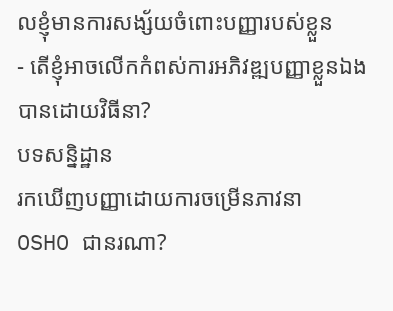លខ្ញុំមានការសង្ស័យចំពោះបញ្ញារបស់ខ្លួន
- តើខ្ញុំអាចលើកកំពស់ការអភិវឌ្ឍបញ្ញាខ្លួនឯងបានដោយវិធីនា?
បទសន្និដ្ឋាន
រកឃើញបញ្ញាដោយការចម្រើនភាវនា
OSHO ជានរណា?